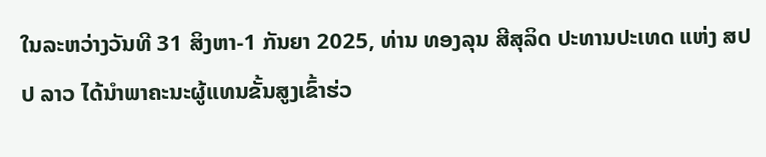ໃນລະຫວ່າງວັນທີ 31 ສິງຫາ-1 ກັນຍາ 2025, ທ່ານ ທອງລຸນ ສີສຸລິດ ປະທານປະເທດ ແຫ່ງ ສປປ ລາວ ໄດ້ນຳພາຄະນະຜູ້ແທນຂັ້ນສູງເຂົ້າຮ່ວ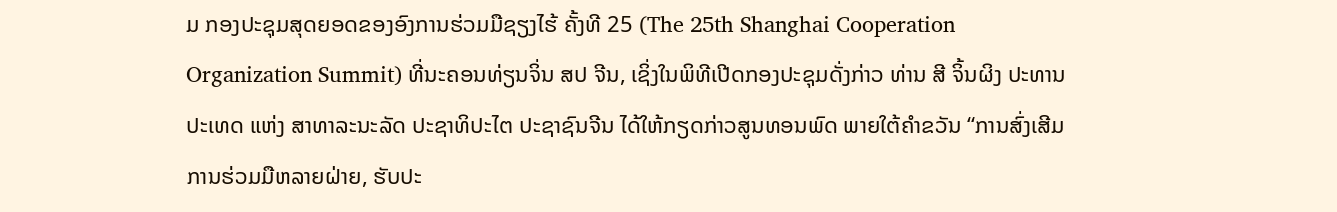ມ ກອງປະຊຸມສຸດຍອດຂອງອົງການຮ່ວມມືຊຽງໄຮ້ ຄັ້ງທີ 25 (The 25th Shanghai Cooperation Organization Summit) ທີ່ນະຄອນທ່ຽນຈິ່ນ ສປ ຈີນ, ເຊິ່ງໃນພິທີເປີດກອງປະຊຸມດັ່ງກ່າວ ທ່ານ ສີ ຈິ້ນຜິງ ປະທານປະເທດ ແຫ່ງ ສາທາລະນະລັດ ປະຊາທິປະໄຕ ປະຊາຊົນຈີນ ໄດ້ໃຫ້ກຽດກ່າວສູນທອນພົດ ພາຍໃຕ້ຄໍາຂວັນ “ການສົ່ງເສີມການຮ່ວມມືຫລາຍຝ່າຍ, ຮັບປະ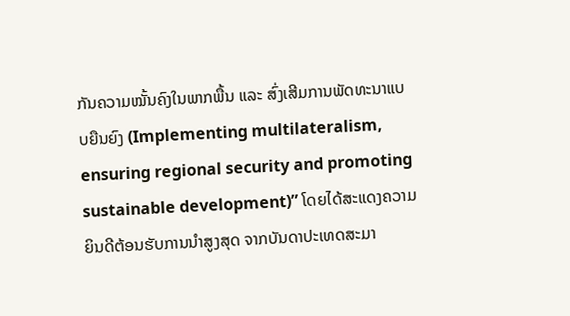ກັນຄວາມໝັ້ນຄົງໃນພາກພື້ນ ແລະ ສົ່ງເສີມການພັດທະນາແບບຍືນຍົງ (Implementing multilateralism, ensuring regional security and promoting sustainable development)” ໂດຍໄດ້ສະແດງຄວາມຍິນດີຕ້ອນຮັບການນໍາສູງສຸດ ຈາກບັນດາປະເທດສະມາ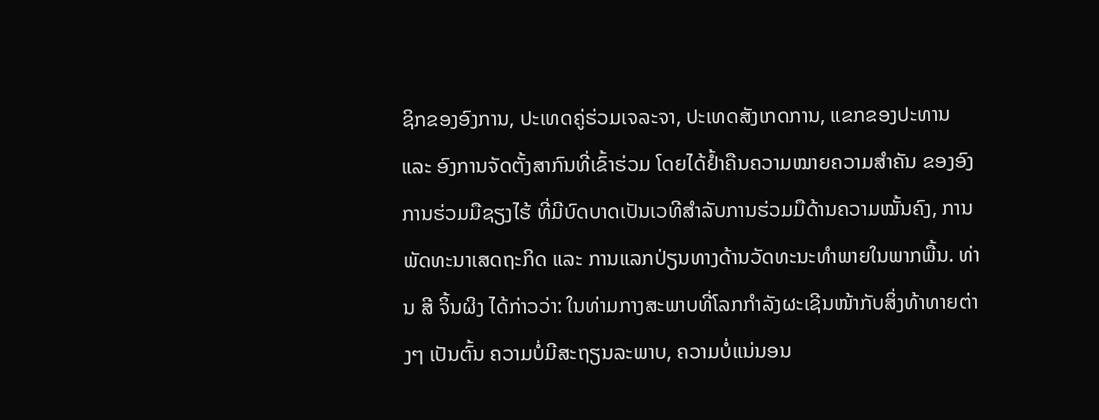ຊິກຂອງອົງການ, ປະເທດຄູ່ຮ່ວມເຈລະຈາ, ປະເທດສັງເກດການ, ແຂກຂອງປະທານ ແລະ ອົງການຈັດຕັ້ງສາກົນທີ່ເຂົ້າຮ່ວມ ໂດຍໄດ້ຢໍ້າຄືນຄວາມໝາຍຄວາມສໍາຄັນ ຂອງອົງການຮ່ວມມືຊຽງໄຮ້ ທີ່ມີບົດບາດເປັນເວທີສໍາລັບການຮ່ວມມືດ້ານຄວາມໝັ້ນຄົງ, ການພັດທະນາເສດຖະກິດ ແລະ ການແລກປ່ຽນທາງດ້ານວັດທະນະທໍາພາຍໃນພາກພື້ນ. ທ່ານ ສີ ຈິ້ນຜິງ ໄດ້ກ່າວວ່າ: ໃນທ່າມກາງສະພາບທີ່ໂລກກຳລັງຜະເຊີນໜ້າກັບສິ່ງທ້າທາຍຕ່າງໆ ເປັນຕົ້ນ ຄວາມບໍ່ມີສະຖຽນລະພາບ, ຄວາມບໍ່ແນ່ນອນ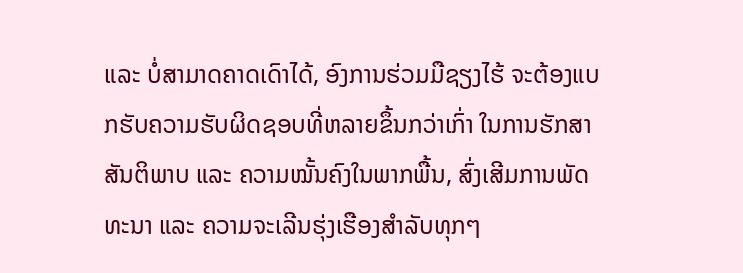ແລະ ບໍ່ສາມາດຄາດເດົາໄດ້, ອົງການຮ່ວມມືຊຽງໄຮ້ ຈະຕ້ອງແບກຮັບຄວາມຮັບຜິດຊອບທີ່ຫລາຍຂຶ້ນກວ່າເກົ່າ ໃນການຮັກສາສັນຕິພາບ ແລະ ຄວາມໝັ້ນຄົງໃນພາກພື້ນ, ສົ່ງເສີມການພັດທະນາ ແລະ ຄວາມຈະເລີນຮຸ່ງເຮືອງສໍາລັບທຸກໆ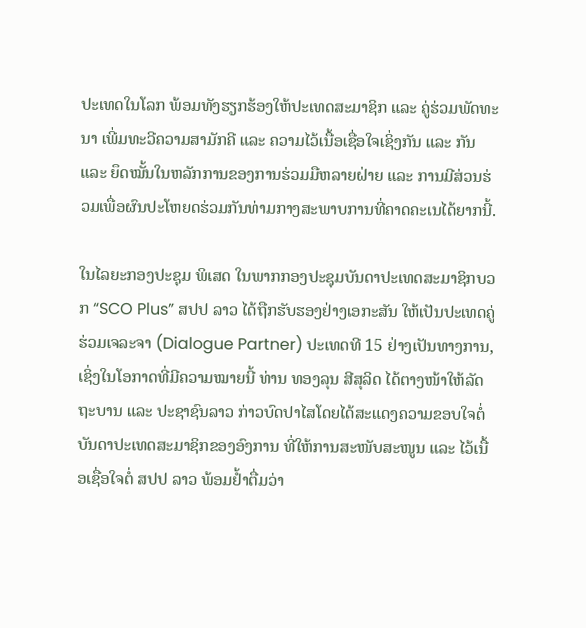ປະເທດໃນໂລກ ພ້ອມທັງຮຽກຮ້ອງໃຫ້ປະເທດສະມາຊິກ ແລະ ຄູ່ຮ່ວມພັດທະນາ ເພີ່ມທະວີຄວາມສາມັກຄີ ແລະ ຄວາມໄວ້ເນື້ອເຊື່ອໃຈເຊິ່ງກັນ ແລະ ກັນ ແລະ ຍຶດໝັ້ນໃນຫລັກການຂອງການຮ່ວມມືຫລາຍຝ່າຍ ແລະ ການມີສ່ວນຮ່ວມເພື່ອຜົນປະໂຫຍດຮ່ວມກັນທ່າມກາງສະພາບການທີ່ຄາດຄະເນໄດ້ຍາກນີ້.

ໃນໄລຍະກອງປະຊຸມ ພິເສດ ໃນພາກກອງປະຊຸມບັນດາປະເທດສະມາຊິກບວກ “SCO Plus” ສປປ ລາວ ໄດ້ຖືກຮັບຮອງຢ່າງເອກະສັນ ໃຫ້ເປັນປະເທດຄູ່ຮ່ວມເຈລະຈາ (Dialogue Partner) ປະເທດທີ 15 ຢ່າງເປັນທາງການ, ເຊິ່ງໃນໂອກາດທີ່ມີຄວາມໝາຍນີ້ ທ່ານ ທອງລຸນ ສີສຸລິດ ໄດ້ຕາງໜ້າໃຫ້ລັດຖະບານ ແລະ ປະຊາຊົນລາວ ກ່າວບົດປາໄສໂດຍໄດ້ສະແດງຄວາມຂອບໃຈຕໍ່ບັນດາປະເທດສະມາຊິກຂອງອົງການ ທີ່ໃຫ້ການສະໜັບສະໜູນ ແລະ ໄວ້ເນື້ອເຊື່ອໃຈຕໍ່ ສປປ ລາວ ພ້ອມຢໍ້າຕື່ມວ່າ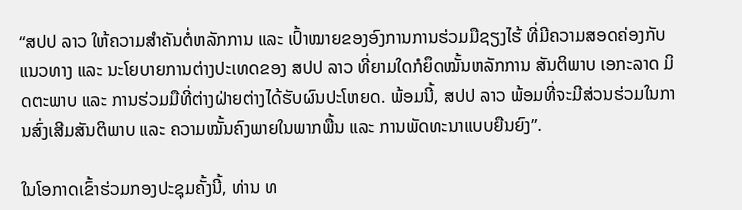“ສປປ ລາວ ໃຫ້ຄວາມສໍາຄັນຕໍ່ຫລັກການ ແລະ ເປົ້າໝາຍຂອງອົງການການຮ່ວມມືຊຽງໄຮ້ ທີ່ມີຄວາມສອດຄ່ອງກັບແນວທາງ ແລະ ນະໂຍບາຍການຕ່າງປະເທດຂອງ ສປປ ລາວ ທີ່ຍາມໃດກໍຍຶດໝັ້ນຫລັກການ ສັນຕິພາບ ເອກະລາດ ມິດຕະພາບ ແລະ ການຮ່ວມມືທີ່ຕ່າງຝ່າຍຕ່າງໄດ້ຮັບຜົນປະໂຫຍດ. ພ້ອມນີ້, ສປປ ລາວ ພ້ອມທີ່ຈະມີສ່ວນຮ່ວມໃນການສົ່ງເສີມສັນຕິພາບ ແລະ ຄວາມໝັ້ນຄົງພາຍໃນພາກພື້ນ ແລະ ການພັດທະນາແບບຍືນຍົງ”.

ໃນໂອກາດເຂົ້າຮ່ວມກອງປະຊຸມຄັ້ງນີ້, ທ່ານ ທ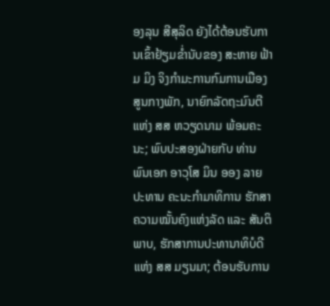ອງລຸນ ສີສຸລິດ ຍັງໄດ້ຕ້ອນຮັບການເຂົ້າຢ້ຽມຂໍ່ານັບຂອງ ສະຫາຍ ຟ້າມ ມິງ ຈິງກໍາມະການກົມການເມືອງ ສູນກາງພັກ, ນາຍົກລັດຖະມົນຕີ ແຫ່ງ ສສ ຫວຽດນາມ ພ້ອມຄະນະ; ພົບປະສອງຝ່າຍກັບ ທ່ານ ພົນເອກ ອາວຸໂສ ມິນ ອອງ ລາຍ ປະທານ ຄະນະກຳມາທິການ ຮັກສາຄວາມໝັ້ນຄົງແຫ່ງລັດ ແລະ ສັນຕິພາບ, ຮັກສາການປະທານາທິບໍດີ ແຫ່ງ ສສ ມຽນມາ; ຕ້ອນຮັບການ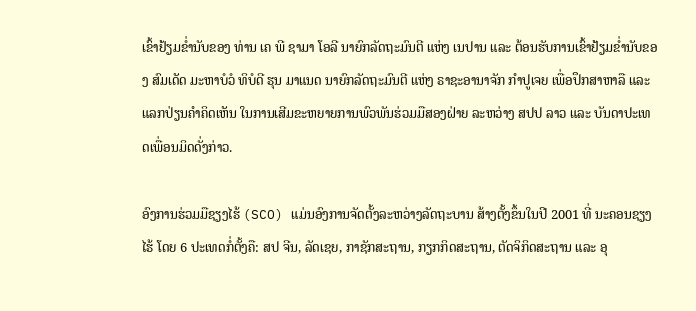ເຂົ້າຢ້ຽມຂໍ່ານັບຂອງ ທ່ານ ເຄ ພີ ຊາມາ ໂອລີ ນາຍົກລັດຖະມົນຕີ ແຫ່ງ ເນປານ ແລະ ຕ້ອນຮັບການເຂົ້າຢ້ຽມຂໍ່ານັບຂອງ ສົມເດັດ ມະຫາບໍວໍ ທິບໍດີ ຮຸນ ມາແນດ ນາຍົກລັດຖະມົນຕີ ແຫ່ງ ຣາຊະອານາຈັກ ກຳປູເຈຍ ເພື່ອປຶກສາຫາລື ແລະ ແລກປ່ຽນຄຳຄິດເຫັນ ໃນການເສີມຂະຫຍາຍການພົວພັນຮ່ວມມືສອງຝ່າຍ ລະຫວ່າງ ສປປ ລາວ ແລະ ບັນດາປະເທດເພື່ອນມິດດັ່ງກ່າວ.

ອົງການຮ່ວມມືຊຽງໄຮ້ (SCO) ແມ່ນອົງການຈັດຕັ້ງລະຫວ່າງລັດຖະບານ ສ້າງຕັ້ງຂຶ້ນໃນປີ 2001 ທີ່ ນະຄອນຊຽງໄຮ້ ໂດຍ 6 ປະເທດກໍ່ຕັ້ງຄື: ສປ ຈີນ, ລັດເຊຍ, ກາຊັກສະຖານ, ກຽກກິດສະຖານ, ຕັດຈິກິດສະຖານ ແລະ ອຸ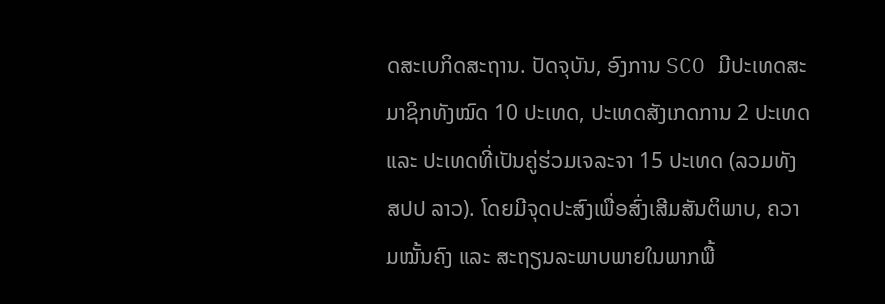ດສະເບກິດສະຖານ. ປັດຈຸບັນ, ອົງການ SCO ມີປະເທດສະມາຊິກທັງໝົດ 10 ປະເທດ, ປະເທດສັງເກດການ 2 ປະເທດ ແລະ ປະເທດທີ່ເປັນຄູ່ຮ່ວມເຈລະຈາ 15 ປະເທດ (ລວມທັງ ສປປ ລາວ). ໂດຍມີຈຸດປະສົງເພື່ອສົ່ງເສີມສັນຕິພາບ, ຄວາມໝັ້ນຄົງ ແລະ ສະຖຽນລະພາບພາຍໃນພາກພື້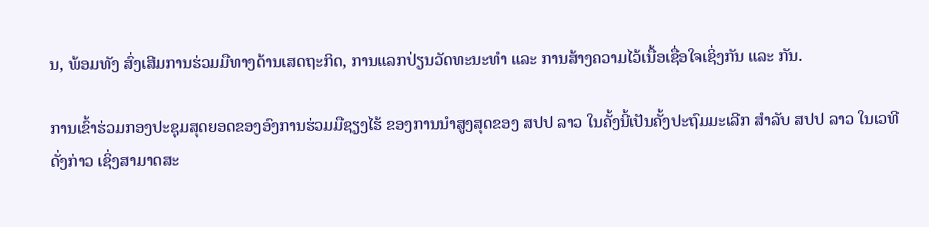ນ, ພ້ອມທັງ ສົ່ງເສີມການຮ່ວມມືທາງດ້ານເສດຖະກິດ, ການແລກປ່ຽນວັດທະນະທໍາ ແລະ ການສ້າງຄວາມໄວ້ເນື້ອເຊື່ອໃຈເຊິ່ງກັນ ແລະ ກັນ.

ການເຂົ້າຮ່ວມກອງປະຊຸມສຸດຍອດຂອງອົງການຮ່ວມມືຊຽງໄຮ້ ຂອງການນໍາສູງສຸດຂອງ ສປປ ລາວ ໃນຄັ້ງນີ້ເປັນຄັ້ງປະຖົມມະເລີກ ສໍາລັບ ສປປ ລາວ ໃນເວທີດັ່ງກ່າວ ເຊິ່ງສາມາດສະ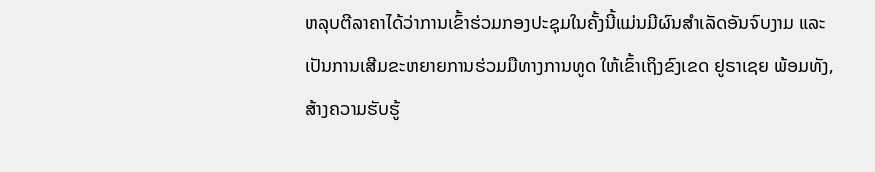ຫລຸບຕີລາຄາໄດ້ວ່າການເຂົ້າຮ່ວມກອງປະຊຸມໃນຄັ້ງນີ້ແມ່ນມີຜົນສໍາເລັດອັນຈົບງາມ ແລະ ເປັນການເສີມຂະຫຍາຍການຮ່ວມມືທາງການທູດ ໃຫ້ເຂົ້າເຖິງຂົງເຂດ ຢູຣາເຊຍ ພ້ອມທັງ, ສ້າງຄວາມຮັບຮູ້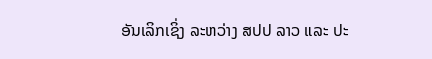ອັນເລິກເຊິ່ງ ລະຫວ່າງ ສປປ ລາວ ແລະ ປະ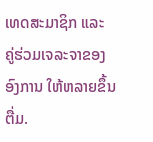ເທດສະມາຊິກ ແລະ ຄູ່ຮ່ວມເຈລະຈາຂອງອົງການ ໃຫ້ຫລາຍຂຶ້ນຕື່ມ.